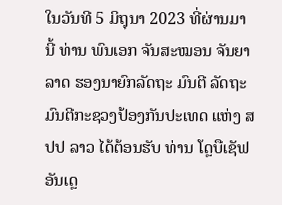ໃນວັນທີ 5 ມິຖຸນາ 2023 ທີ່ຜ່ານມານີ້ ທ່ານ ພົນເອກ ຈັນສະໝອນ ຈັນຍາລາດ ຮອງນາຍົກລັດຖະ ມົນຕີ ລັດຖະມົນຕີກະຊວງປ້ອງກັນປະເທດ ແຫ່ງ ສປປ ລາວ ໄດ້ຕ້ອນຮັບ ທ່ານ ໂດຼບືເຊັຟ ອັນເດຼ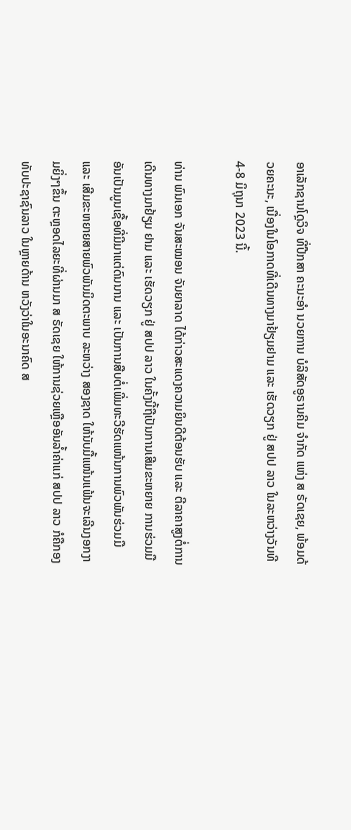ອາເລັກຊານໂດຼວິຈ ທີ່ປືກສາ ຄະນະອຳ ນວຍການ ບໍລິສັດອູຣານຄີມ ຈຳກັດ ແຫ່ງ ສ ຣັດເຊຍ, ພ້ອມດ້ວຍຄະນະ, ເນື່ອງໃນໂອກາດທີ່ເດີນທາງມາຢ້ຽມຢາມ ແລະ ເຮັດວຽກ ຢູ່ ສປປ ລາວ ໃນລະຫວ່າງວັນທີ 4-8 ມິຖຸນາ 2023 ນີ້.

ທ່ານ ພົນເອກ ຈັນສະໝອນ ຈັນຍາລາດ ໄດ້ກ່າວສະແດງຄວາມຍິນດີຕ້ອນຮັບ ແລະ ຕີລາຄາສູງຕໍ່ການເດີນທາງມາຢ້ຽມ ຢາມ ແລະ ເຮັດວຽກ ຢູ່ ສປປ ລາວ ໃນຄັ້ງນີ້ຖືເປັນການເສີມຂະຫຍາຍ ການຮ່ວມມືອັນເປັນມູນເຊື້ອທີ່ມີມາແຕ່ດົນນານ ແລະ ເປັນການສືບຕໍ່ເພີ່ມທະວີຮັດແໜ້ນການພົວພັນຮ່ວມມື ແລະ ເສີມຂະຫຍາຍສາຍພົວພັນມິດຕະພາບ ລະຫວ່າງ ສອງຊາດ ໃຫ້ນັບມື້ແໜ້ນແຟ້ນຈະເລີນງອກງາມຍິ່ງໆຂຶ້ນ ຕະຫຼອດໄລຍະທີ່ຜ່ານມາ ສ ຣັດເຊຍ ໃຫ້ການຊ່ວຍເຫຼືອອັນລ້ຳຄ່າແກ່ ສປປ ລາວ ກໍຄືກອງທັບປະຊາຊົນລາວ ໃນຫຼາຍດ້ານ ຫວັງວ່າໃນອະນາຄົດ ສ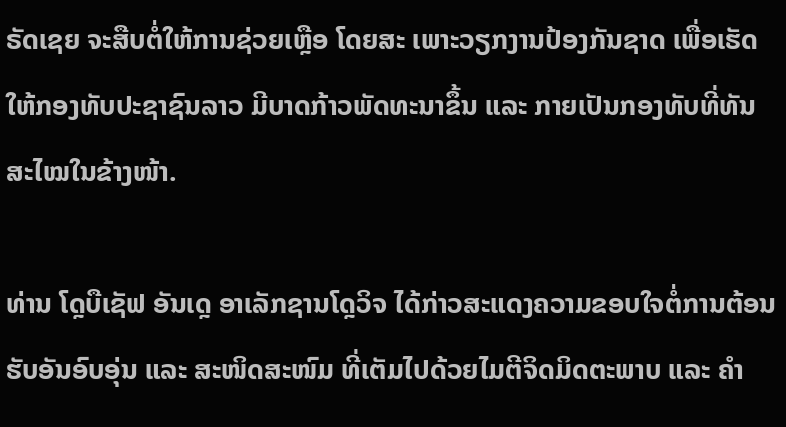ຣັດເຊຍ ຈະສືບຕໍ່ໃຫ້ການຊ່ວຍເຫຼືອ ໂດຍສະ ເພາະວຽກງານປ້ອງກັນຊາດ ເພື່ອເຮັດໃຫ້ກອງທັບປະຊາຊົນລາວ ມີບາດກ້າວພັດທະນາຂຶ້ນ ແລະ ກາຍເປັນກອງທັບທີ່ທັນ ສະໄໝໃນຂ້າງໜ້າ.

ທ່ານ ໂດຼບືເຊັຟ ອັນເດຼ ອາເລັກຊານໂດຼວິຈ ໄດ້ກ່າວສະແດງຄວາມຂອບໃຈຕໍ່ການຕ້ອນຮັບອັນອົບອຸ່ນ ແລະ ສະໜິດສະໜົມ ທີ່ເຕັມໄປດ້ວຍໄມຕີຈິດມິດຕະພາບ ແລະ ຄຳ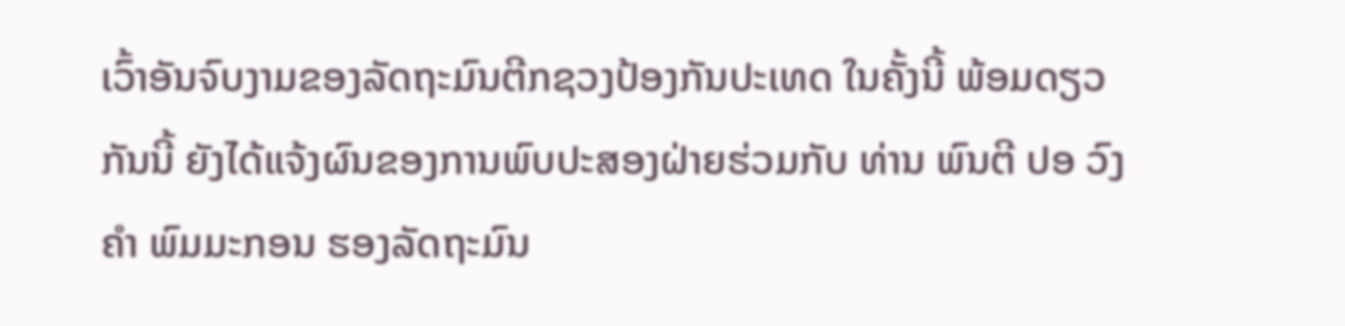ເວົ້າອັນຈົບງາມຂອງລັດຖະມົນຕີກຊວງປ້ອງກັນປະເທດ ໃນຄັ້ງນີ້ ພ້ອມດຽວກັນນີ້ ຍັງໄດ້ແຈ້ງຜົນຂອງການພົບປະສອງຝ່າຍຮ່ວມກັບ ທ່ານ ພົນຕີ ປອ ວົງຄຳ ພົມມະກອນ ຮອງລັດຖະມົນ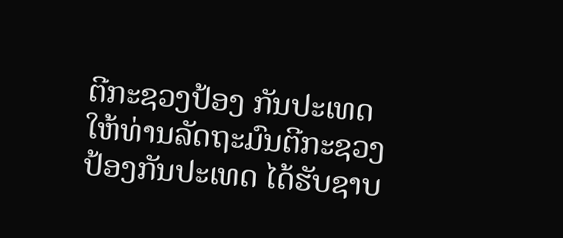ຕີກະຊວງປ້ອງ ກັນປະເທດ ໃຫ້ທ່ານລັດຖະມົນຕີກະຊວງປ້ອງກັນປະເທດ ໄດ້ຮັບຊາບ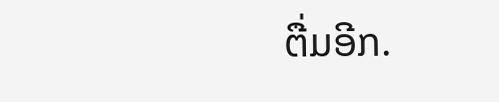ຕື່ມອີກ.